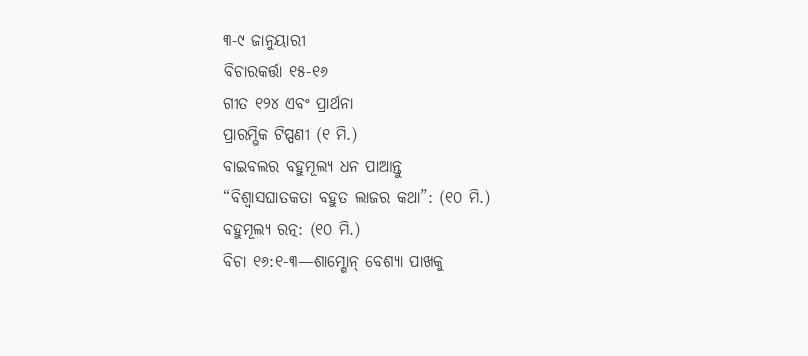୩-୯ ଜାନୁୟାରୀ
ବିଚାରକର୍ତ୍ତା ୧୫-୧୬
ଗୀତ ୧୨୪ ଏବଂ ପ୍ରାର୍ଥନା
ପ୍ରାରମ୍ଭିକ ଟିପ୍ପଣୀ (୧ ମି.)
ବାଇବଲର ବହୁମୂଲ୍ୟ ଧନ ପାଆନ୍ତୁ
“ବିଶ୍ୱାସଘାତକତା ବହୁତ ଲାଜର କଥା”: (୧୦ ମି.)
ବହୁମୂଲ୍ୟ ରତ୍ନ: (୧୦ ମି.)
ବିଚା ୧୬:୧-୩—ଶାମ୍ଶୋନ୍ ବେଶ୍ୟା ପାଖକୁ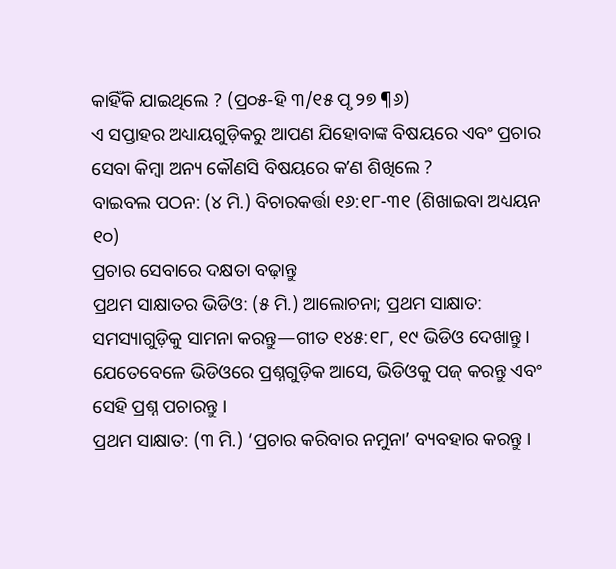କାହିଁକି ଯାଇଥିଲେ ? (ପ୍ର୦୫-ହି ୩/୧୫ ପୃ ୨୭ ¶୬)
ଏ ସପ୍ତାହର ଅଧ୍ୟାୟଗୁଡ଼ିକରୁ ଆପଣ ଯିହୋବାଙ୍କ ବିଷୟରେ ଏବଂ ପ୍ରଚାର ସେବା କିମ୍ବା ଅନ୍ୟ କୌଣସି ବିଷୟରେ କʼଣ ଶିଖିଲେ ?
ବାଇବଲ ପଠନ: (୪ ମି.) ବିଚାରକର୍ତ୍ତା ୧୬:୧୮-୩୧ (ଶିଖାଇବା ଅଧ୍ୟୟନ ୧୦)
ପ୍ରଚାର ସେବାରେ ଦକ୍ଷତା ବଢ଼ାନ୍ତୁ
ପ୍ରଥମ ସାକ୍ଷାତର ଭିଡିଓ: (୫ ମି.) ଆଲୋଚନା; ପ୍ରଥମ ସାକ୍ଷାତ: ସମସ୍ୟାଗୁଡ଼ିକୁ ସାମନା କରନ୍ତୁ—ଗୀତ ୧୪୫:୧୮, ୧୯ ଭିଡିଓ ଦେଖାନ୍ତୁ । ଯେତେବେଳେ ଭିଡିଓରେ ପ୍ରଶ୍ନଗୁଡ଼ିକ ଆସେ, ଭିଡିଓକୁ ପଜ୍ କରନ୍ତୁ ଏବଂ ସେହି ପ୍ରଶ୍ନ ପଚାରନ୍ତୁ ।
ପ୍ରଥମ ସାକ୍ଷାତ: (୩ ମି.) ‘ପ୍ରଚାର କରିବାର ନମୁନା’ ବ୍ୟବହାର କରନ୍ତୁ ।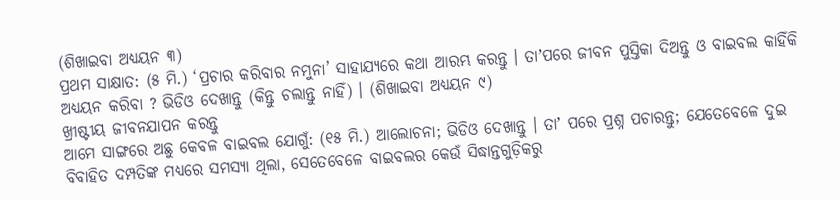(ଶିଖାଇବା ଅଧ୍ୟୟନ ୩)
ପ୍ରଥମ ସାକ୍ଷାତ: (୫ ମି.) ‘ପ୍ରଚାର କରିବାର ନମୁନା’ ସାହାଯ୍ୟରେ କଥା ଆରମ୍ଭ କରନ୍ତୁ । ତାʼପରେ ଜୀବନ ପୁସ୍ତିକା ଦିଅନ୍ତୁ ଓ ବାଇବଲ କାହିଁକି ଅଧ୍ୟୟନ କରିବା ? ଭିଡିଓ ଦେଖାନ୍ତୁ (କିନ୍ତୁ ଚଲାନ୍ତୁ ନାହିଁ) । (ଶିଖାଇବା ଅଧ୍ୟୟନ ୯)
ଖ୍ରୀଷ୍ଟୀୟ ଜୀବନଯାପନ କରନ୍ତୁ
ଆମେ ସାଙ୍ଗରେ ଅଛୁ କେବଳ ବାଇବଲ ଯୋଗୁଁ: (୧୫ ମି.) ଆଲୋଚନା; ଭିଡିଓ ଦେଖାନ୍ତୁ । ତାʼ ପରେ ପ୍ରଶ୍ନ ପଚାରନ୍ତୁ; ଯେତେବେଳେ ଦୁଇ ବିବାହିତ ଦମ୍ପତିଙ୍କ ମଧ୍ୟରେ ସମସ୍ୟା ଥିଲା, ସେତେବେଳେ ବାଇବଲର କେଉଁ ସିଦ୍ଧାନ୍ତଗୁଡ଼ିକରୁ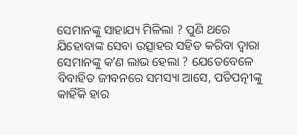ସେମାନଙ୍କୁ ସାହାଯ୍ୟ ମିଳିଲା ? ପୁଣି ଥରେ ଯିହୋବାଙ୍କ ସେବା ଉତ୍ସାହର ସହିତ କରିବା ଦ୍ୱାରା ସେମାନଙ୍କୁ କʼଣ ଲାଭ ହେଲା ? ଯେତେବେଳେ ବିବାହିତ ଜୀବନରେ ସମସ୍ୟା ଆସେ, ପତିପତ୍ନୀଙ୍କୁ କାହିଁକି ହାର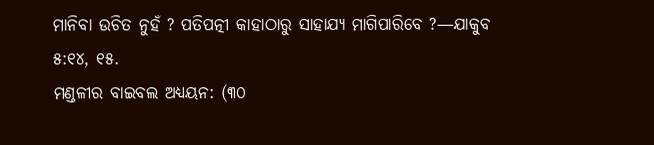ମାନିବା ଉଚିତ ନୁହଁ ? ପତିପତ୍ନୀ କାହାଠାରୁ ସାହାଯ୍ୟ ମାଗିପାରିବେ ?—ଯାକୁବ ୫:୧୪, ୧୫.
ମଣ୍ଡଳୀର ବାଇବଲ ଅଧ୍ୟୟନ: (୩୦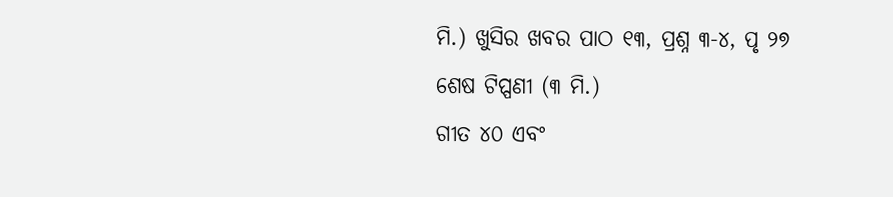ମି.) ଖୁସିର ଖବର ପାଠ ୧୩, ପ୍ରଶ୍ନ ୩-୪, ପୃ ୨୭
ଶେଷ ଟିପ୍ପଣୀ (୩ ମି.)
ଗୀତ ୪୦ ଏବଂ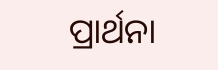ପ୍ରାର୍ଥନା